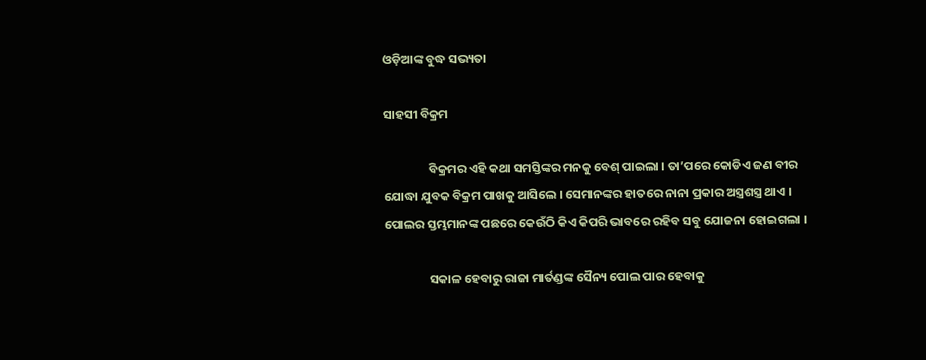ଓଡ଼ିଆଙ୍କ ବୁଦ୍ଧ ସଭ୍ୟତା

ସାହସୀ ବିକ୍ରମ

                ବିକ୍ରମର ଏହି କଥା ସମସ୍ତିଙ୍କର ମନକୁ ବେଶ୍ ପାଇଲା । ତା’ପରେ କୋଡିଏ ଜଣ ବୀର ଯୋଦ୍ଧା ଯୁବକ ବିକ୍ରମ ପାଖକୁ ଆସିଲେ । ସେମାନଙ୍କର ହାତରେ ନାନା ପ୍ରକାର ଅସ୍ତ୍ରଶସ୍ତ୍ର ଥାଏ । ପୋଲର ସ୍ତମ୍ଭମାନଙ୍କ ପଛରେ କେଉଁଠି କିଏ କିପରି ଭାବରେ ରହିବ ସବୁ ଯୋଜନା ହୋଇଗଲା ।

                ସକାଳ ହେବାରୁ ରାଜା ମାର୍ତଣ୍ଡଙ୍କ ସୈନ୍ୟ ପୋଲ ପାର ହେବାକୁ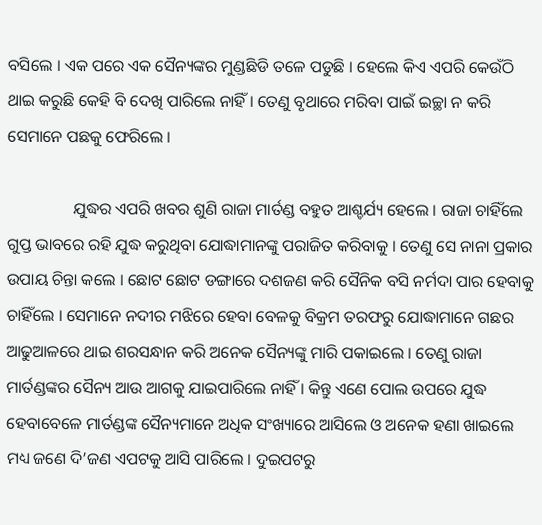ବସିଲେ । ଏକ ପରେ ଏକ ସୈନ୍ୟଙ୍କର ମୁଣ୍ଡଛିଡି ତଳେ ପଡୁଛି । ହେଲେ କିଏ ଏପରି କେଉଁଠି ଥାଇ କରୁଛି କେହି ବି ଦେଖି ପାରିଲେ ନାହିଁ । ତେଣୁ ବୃଥାରେ ମରିବା ପାଇଁ ଇଚ୍ଛା ନ କରି ସେମାନେ ପଛକୁ ଫେରିଲେ ।

                ଯୁଦ୍ଧର ଏପରି ଖବର ଶୁଣି ରାଜା ମାର୍ତଣ୍ଡ ବହୁତ ଆଶ୍ଚର୍ଯ୍ୟ ହେଲେ । ରାଜା ଚାହିଁଲେ ଗୁପ୍ତ ଭାବରେ ରହି ଯୁଦ୍ଧ କରୁଥିବା ଯୋଦ୍ଧାମାନଙ୍କୁ ପରାଜିତ କରିବାକୁ । ତେଣୁ ସେ ନାନା ପ୍ରକାର ଉପାୟ ଚିନ୍ତା କଲେ । ଛୋଟ ଛୋଟ ଡଙ୍ଗାରେ ଦଶଜଣ କରି ସୈନିକ ବସି ନର୍ମଦା ପାର ହେବାକୁ ଚାହିଁଲେ । ସେମାନେ ନଦୀର ମଝିରେ ହେବା ବେଳକୁ ବିକ୍ରମ ତରଫରୁ ଯୋଦ୍ଧାମାନେ ଗଛର ଆଢୁଆଳରେ ଥାଇ ଶରସନ୍ଧାନ କରି ଅନେକ ସୈନ୍ୟଙ୍କୁ ମାରି ପକାଇଲେ । ତେଣୁ ରାଜା ମାର୍ତଣ୍ଡଙ୍କର ସୈନ୍ୟ ଆଉ ଆଗକୁ ଯାଇପାରିଲେ ନାହିଁ । କିନ୍ତୁ ଏଣେ ପୋଲ ଉପରେ ଯୁଦ୍ଧ ହେବାବେଳେ ମାର୍ତଣ୍ଡଙ୍କ ସୈନ୍ୟମାନେ ଅଧିକ ସଂଖ୍ୟାରେ ଆସିଲେ ଓ ଅନେକ ହଣା ଖାଇଲେ ମଧ୍ୟ ଜଣେ ଦି’ଜଣ ଏପଟକୁ ଆସି ପାରିଲେ । ଦୁଇପଟରୁ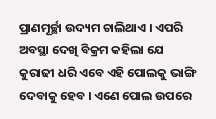ପ୍ରାଣମୂର୍ଚ୍ଛା ଉଦ୍ୟମ ଚାଲିଥାଏ । ଏପରି ଅବସ୍ଥା ଦେଖି ବିକ୍ରମ କହିଲା ଯେ କୁରାଢୀ ଧରି ଏବେ ଏହି ପୋଲକୁ ଭାଙ୍ଗି ଦେବାକୁ ହେବ । ଏଣେ ପୋଲ ଉପରେ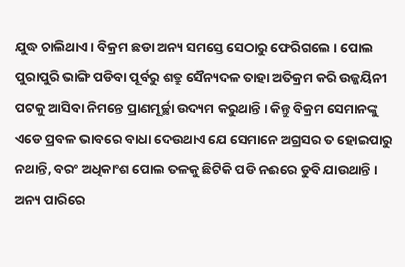ଯୁଦ୍ଧ ଚାଲିଥାଏ । ବିକ୍ରମ ଛଡା ଅନ୍ୟ ସମସ୍ତେ ସେଠାରୁ ଫେରିଗଲେ । ପୋଲ ପୁରାପୁରି ଭାଙ୍ଗି ପଡିବା ପୂର୍ବରୁ ଶତ୍ରୁ ସୈନ୍ୟଦଳ ତାହା ଅତିକ୍ରମ କରି ଉଜ୍ଜୟିନୀ ପଟକୁ ଆସିବା ନିମନ୍ତେ ପ୍ରାଣମୂର୍ଚ୍ଛା ଉଦ୍ୟମ କରୁଥାନ୍ତି । କିନ୍ତୁ ବିକ୍ରମ ସେମାନଙ୍କୁ ଏଡେ ପ୍ରବଳ ଭାବରେ ବାଧା ଦେଉଥାଏ ଯେ ସେମାନେ ଅଗ୍ରସର ତ ହୋଇପାରୁ ନଥାନ୍ତି, ବରଂ ଅଧିକାଂଶ ପୋଲ ତଳକୁ ଛିଟିକି ପଡି ନଈରେ ଡୁବି ଯାଉଥାନ୍ତି । ଅନ୍ୟ ପାରିରେ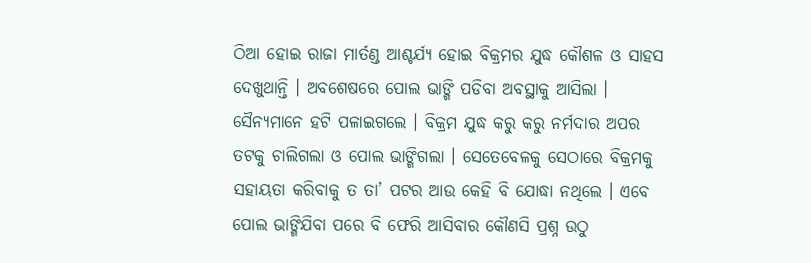ଠିଆ ହୋଇ ରାଜା ମାର୍ତଣ୍ଡ ଆଶ୍ଚର୍ଯ୍ୟ ହୋଇ ବିକ୍ରମର ଯୁଦ୍ଧ କୌଶଳ ଓ ସାହସ ଦେଖୁଥାନ୍ତି । ଅବଶେଷରେ ପୋଲ ଭାଙ୍ଗି ପଡିବା ଅବସ୍ଥାକୁ ଆସିଲା । ସୈନ୍ୟମାନେ ହଟି ପଳାଇଗଲେ । ବିକ୍ରମ ଯୁଦ୍ଧ କରୁ କରୁ ନର୍ମଦାର ଅପର ତଟକୁ ଚାଲିଗଲା ଓ ପୋଲ ଭାଙ୍ଗିଗଲା । ସେତେବେଳକୁ ସେଠାରେ ବିକ୍ରମକୁ ସହାୟତା କରିବାକୁ ତ ତା’ ପଟର ଆଉ କେହି ବି ଯୋଦ୍ଧା ନଥିଲେ । ଏବେ ପୋଲ ଭାଙ୍ଗିଯିବା ପରେ ବି ଫେରି ଆସିବାର କୌଣସି ପ୍ରଶ୍ନ ଉଠୁ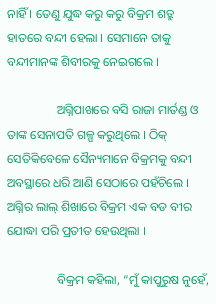ନାହିଁ । ତେଣୁ ଯୁଦ୍ଧ କରୁ କରୁ ବିକ୍ରମ ଶତ୍ରୁ ହାତରେ ବନ୍ଦୀ ହେଲା । ସେମାନେ ତାକୁ ବନ୍ଦୀମାନଙ୍କ ଶିବୀରକୁ ନେଇଗଲେ ।

                ଅଗ୍ନିପାଖରେ ବସି ରାଜା ମାର୍ତଣ୍ଡ ଓ ତାଙ୍କ ସେନାପତି ଗଳ୍ପ କରୁଥିଲେ । ଠିକ୍ ସେତିକିବେଳେ ସୈନ୍ୟମାନେ ବିକ୍ରମକୁ ବନ୍ଦୀ ଅବସ୍ଥାରେ ଧରି ଆଣି ସେଠାରେ ପହଁଚିଲେ । ଅଗ୍ନିର ଲାଲ୍ ଶିଖାରେ ବିକ୍ରମ ଏକ ବଡ ବୀର ଯୋଦ୍ଧା ପରି ପ୍ରତୀତ ହେଉଥିଲା ।

                ବିକ୍ରମ କହିଲା, “ମୁଁ କାପୁରୁଷ ନୁହେଁ,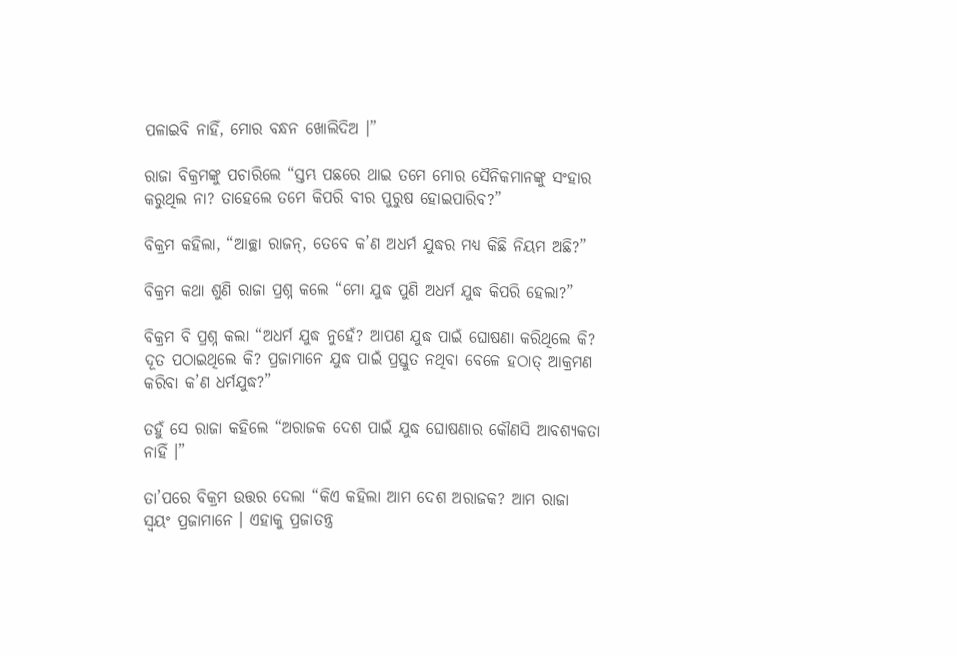ପଳାଇବି ନାହିଁ, ମୋର ବନ୍ଧନ ଖୋଲିଦିଅ ।”

ରାଜା ବିକ୍ରମଙ୍କୁ ପଚାରିଲେ “ସ୍ତମ୍ଭ ପଛରେ ଥାଇ ତମେ ମୋର ସୈନିକମାନଙ୍କୁ ସଂହାର କରୁଥିଲ ନା? ତାହେଲେ ତମେ କିପରି ବୀର ପୁରୁଷ ହୋଇପାରିବ?”

ବିକ୍ରମ କହିଲା, “ଆଚ୍ଛା ରାଜନ୍, ତେବେ କ’ଣ ଅଧର୍ମ ଯୁଦ୍ଧର ମଧ୍ୟ କିଛି ନିୟମ ଅଛି?”

ବିକ୍ରମ କଥା ଶୁଣି ରାଜା ପ୍ରଶ୍ନ କଲେ “ମୋ ଯୁଦ୍ଧ ପୁଣି ଅଧର୍ମ ଯୁଦ୍ଧ କିପରି ହେଲା?”

ବିକ୍ରମ ବି ପ୍ରଶ୍ନ କଲା “ଅଧର୍ମ ଯୁଦ୍ଧ ନୁହେଁ? ଆପଣ ଯୁଦ୍ଧ ପାଇଁ ଘୋଷଣା କରିଥିଲେ କି? ଦୂତ ପଠାଇଥିଲେ କି? ପ୍ରଜାମାନେ ଯୁଦ୍ଧ ପାଇଁ ପ୍ରସ୍ତୁତ ନଥିବା ବେଳେ ହଠାତ୍ ଆକ୍ରମଣ କରିବା କ’ଣ ଧର୍ମଯୁଦ୍ଧ?”

ତହୁଁ ସେ ରାଜା କହିଲେ “ଅରାଜକ ଦେଶ ପାଇଁ ଯୁଦ୍ଧ ଘୋଷଣାର କୌଣସି ଆବଶ୍ୟକତା ନାହିଁ ।”

ତା’ପରେ ବିକ୍ରମ ଉତ୍ତର ଦେଲା “କିଏ କହିଲା ଆମ ଦେଶ ଅରାଜକ? ଆମ ରାଜା ସ୍ୱୟଂ ପ୍ରଜାମାନେ । ଏହାକୁ ପ୍ରଜାତନ୍ତ୍ର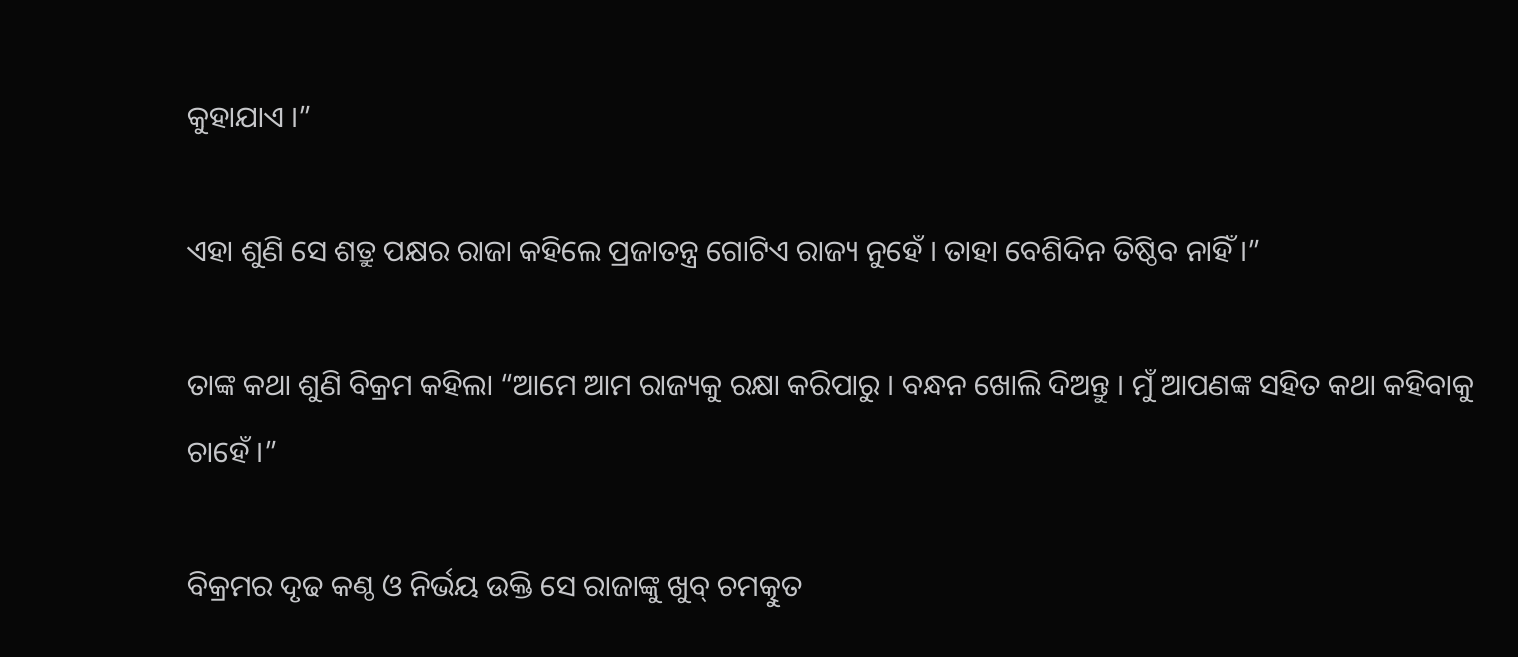କୁହାଯାଏ ।”

ଏହା ଶୁଣି ସେ ଶତ୍ରୁ ପକ୍ଷର ରାଜା କହିଲେ ପ୍ରଜାତନ୍ତ୍ର ଗୋଟିଏ ରାଜ୍ୟ ନୁହେଁ । ତାହା ବେଶିଦିନ ତିଷ୍ଠିବ ନାହିଁ ।”

ତାଙ୍କ କଥା ଶୁଣି ବିକ୍ରମ କହିଲା “ଆମେ ଆମ ରାଜ୍ୟକୁ ରକ୍ଷା କରିପାରୁ । ବନ୍ଧନ ଖୋଲି ଦିଅନ୍ତୁ । ମୁଁ ଆପଣଙ୍କ ସହିତ କଥା କହିବାକୁ ଚାହେଁ ।”

ବିକ୍ରମର ଦୃଢ କଣ୍ଠ ଓ ନିର୍ଭୟ ଉକ୍ତି ସେ ରାଜାଙ୍କୁ ଖୁବ୍ ଚମତ୍କୁତ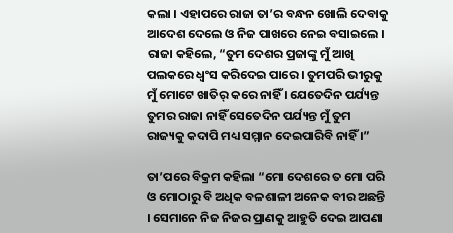କଲା । ଏହାପରେ ରାଜା ତା’ର ବନ୍ଧନ ଖୋଲି ଦେବାକୁ ଆଦେଶ ଦେଲେ ଓ ନିଜ ପାଖରେ ନେଇ ବସାଇଲେ । ରାଜା କହିଲେ, “ତୁମ ଦେଶର ପ୍ରଜାଙ୍କୁ ମୁଁ ଆଖି ପଲକରେ ଧ୍ୱଂସ କରିଦେଇ ପାରେ । ତୁମପରି ଭୀରୁକୁ ମୁଁ ମୋଟେ ଖାତିର୍ କରେ ନାହିଁ । ଯେତେଦିନ ପର୍ଯ୍ୟନ୍ତ ତୁମର ରାଜା ନାହିଁ ସେତେଦିନ ପର୍ଯ୍ୟନ୍ତ ମୁଁ ତୁମ ରାଜ୍ୟକୁ କଦାପି ମଧ୍ୟ ସମ୍ମାନ ଦେଇପାରିବି ନାହିଁ ।”

ତା’ପରେ ବିକ୍ରମ କହିଲା “ମୋ ଦେଶରେ ତ ମୋ ପରି ଓ ମୋଠାରୁ ବି ଅଧିକ ବଳଶାଳୀ ଅନେକ ବୀର ଅଛନ୍ତି । ସେମାନେ ନିଜ ନିଜର ପ୍ରାଣକୁ ଆହୁତି ଦେଇ ଆପଣା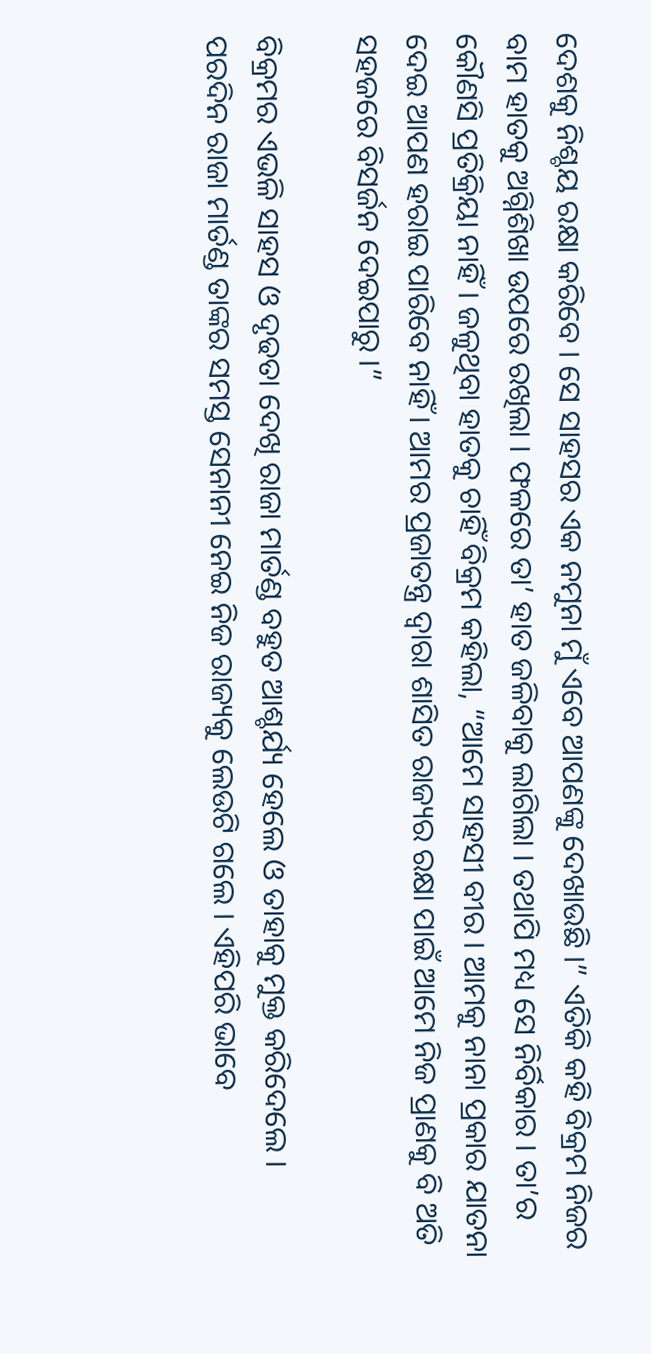ଦେଶକୁ ନିଶ୍ଚୟ ରକ୍ଷା କରିବେ । ସେ ସାହସର ଏକ ନମୁନା ମୁଁ ଏବେ ଆପଣଙ୍କୁ ଦେଖାଉଛି ।” ଏତିକି କହି ବିକ୍ରମ ନିଜର ବାମ ହାତକୁ ଅଗ୍ନିଶିଖା ଉପରେ ରଖିଲା । ଫଳରେ ତା’ ହାତ ଜଳିବାକୁ ଲାଗିଲା । ତଥାପି ମଧ୍ୟ ସେ ନିର୍ବିକାର । ତା’ର କୌଣସି ପ୍ରତିକ୍ରିୟା ନାହିଁ । ଜଳୁଥିବା ହାତକୁ ଚାହିଁ ବିକ୍ରମ କହିଲା, “ଆମେ ସାହସୀ ବୀର । ଆମକୁ ନାନା ପ୍ରକାର ଯାତନା ଦେଇ ଆପଣ ହରାଇ ପାରିବେ ନାହିଁ । ଆମର ପ୍ରଜାତନ୍ତ୍ର ଦ୍ୱାରା ଶାସିତ ରାଜ୍ୟର ରକ୍ଷା ପାଇଁ ଆମେ ନିଜ ପ୍ରାଣକୁ ବି ଅତି ସହଜରେ ବିସର୍ଜନ ଦେଇପାରୁ ।”

ବିକ୍ରମର ଏଭଳି ସାହସ ଓ ଦୃଢତା ଦେଖି ରାଜା ମାର୍ତଣ୍ଡ ବହୁତ ଆଶ୍ଚର୍ଯ୍ୟ ହେଲେ ଓ ତାହାକୁ ମୁକ୍ତ କରିଦେଲେ । ପରଦିନ ରାଜା ମାର୍ତଣ୍ଡ ତାଙ୍କର ସମସ୍ତ ସେନାନୀ ନେଇ ନିଜ ରାଜ୍ୟକୁ ଲେଉଟି ଗଲେ । ଏହିପରି ଭାବେ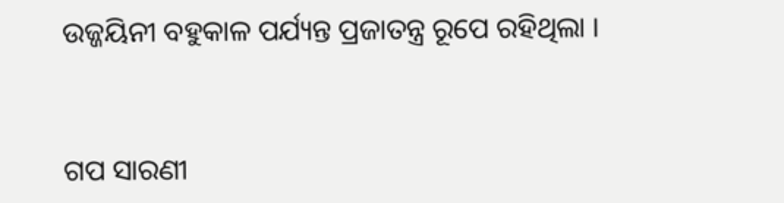ଉଜ୍ଜୟିନୀ ବହୁକାଳ ପର୍ଯ୍ୟନ୍ତ ପ୍ରଜାତନ୍ତ୍ର ରୂପେ ରହିଥିଲା ।


ଗପ ସାରଣୀ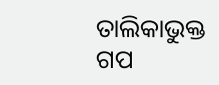ତାଲିକାଭୁକ୍ତ ଗପ